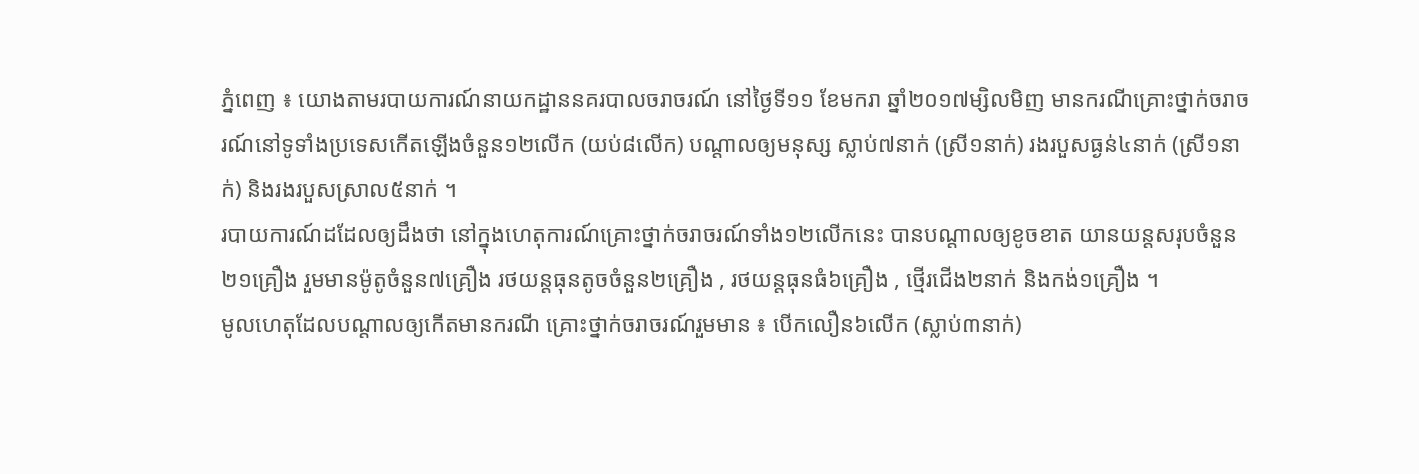ភ្នំពេញ ៖ យោងតាមរបាយការណ៍នាយកដ្ឋាននគរបាលចរាចរណ៍ នៅថ្ងៃទី១១ ខែមករា ឆ្នាំ២០១៧ម្សិលមិញ មានករណីគ្រោះថ្នាក់ចរាចរណ៍នៅទូទាំងប្រទេសកើតឡើងចំនួន១២លើក (យប់៨លើក) បណ្តាលឲ្យមនុស្ស ស្លាប់៧នាក់ (ស្រី១នាក់) រងរបួសធ្ងន់៤នាក់ (ស្រី១នាក់) និងរងរបួសស្រាល៥នាក់ ។
របាយការណ៍ដដែលឲ្យដឹងថា នៅក្នុងហេតុការណ៍គ្រោះថ្នាក់ចរាចរណ៍ទាំង១២លើកនេះ បានបណ្តាលឲ្យខូចខាត យានយន្តសរុបចំនួន២១គ្រឿង រួមមានម៉ូតូចំនួន៧គ្រឿង រថយន្តធុនតូចចំនួន២គ្រឿង , រថយន្តធុនធំ៦គ្រឿង , ថ្មើរជើង២នាក់ និងកង់១គ្រឿង ។
មូលហេតុដែលបណ្ដាលឲ្យកើតមានករណី គ្រោះថ្នាក់ចរាចរណ៍រួមមាន ៖ បើកលឿន៦លើក (ស្លាប់៣នាក់)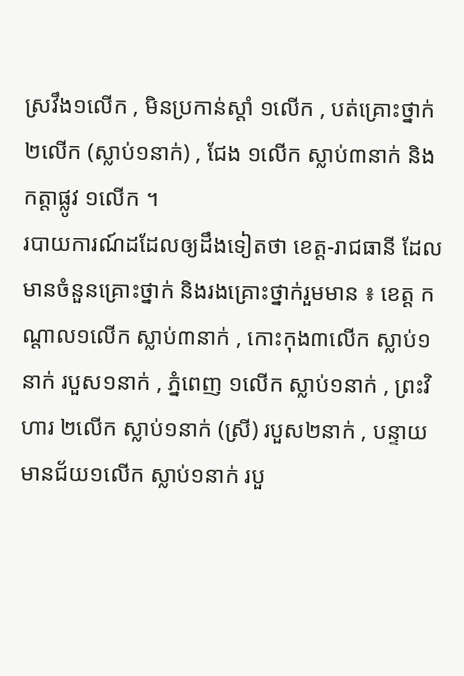ស្រវឹង១លើក , មិនប្រកាន់ស្តាំ ១លើក , បត់គ្រោះថ្នាក់២លើក (ស្លាប់១នាក់) , ជែង ១លើក ស្លាប់៣នាក់ និងកត្តាផ្លូវ ១លើក ។
របាយការណ៍ដដែលឲ្យដឹងទៀតថា ខេត្ត-រាជធានី ដែលមានចំនួនគ្រោះថ្នាក់ និងរងគ្រោះថ្នាក់រួមមាន ៖ ខេត្ត កណ្តាល១លើក ស្លាប់៣នាក់ , កោះកុង៣លើក ស្លាប់១នាក់ របួស១នាក់ , ភ្នំពេញ ១លើក ស្លាប់១នាក់ , ព្រះវិហារ ២លើក ស្លាប់១នាក់ (ស្រី) របួស២នាក់ , បន្ទាយមានជ័យ១លើក ស្លាប់១នាក់ របួ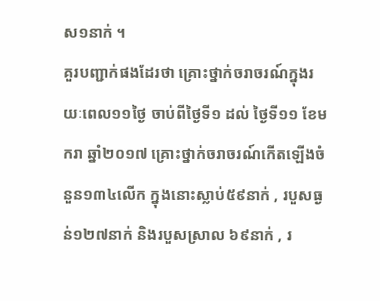ស១នាក់ ។
គួរបញ្ជាក់ផងដែរថា គ្រោះថ្នាក់ចរាចរណ៍ក្នុងរយៈពេល១១ថ្ងៃ ចាប់ពីថ្ងៃទី១ ដល់ ថ្ងៃទី១១ ខែមករា ឆ្នាំ២០១៧ គ្រោះថ្នាក់ចរាចរណ៍កើតឡើងចំនួន១៣៤លើក ក្នុងនោះស្លាប់៥៩នាក់ , របួសធ្ងន់១២៧នាក់ និងរបួសស្រាល ៦៩នាក់ , រ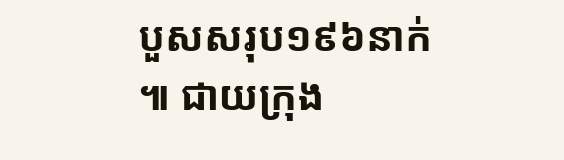បួសសរុប១៩៦នាក់ ៕ ជាយក្រុង